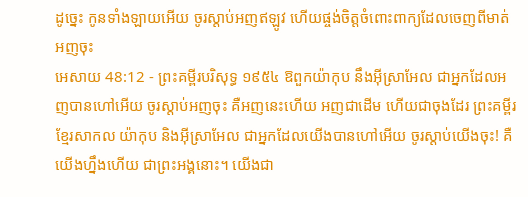ដូច្នេះ កូនទាំងឡាយអើយ ចូរស្តាប់អញឥឡូវ ហើយផ្ចង់ចិត្តចំពោះពាក្យដែលចេញពីមាត់អញចុះ
អេសាយ 48:12 - ព្រះគម្ពីរបរិសុទ្ធ ១៩៥៤ ឱពួកយ៉ាកុប នឹងអ៊ីស្រាអែល ជាអ្នកដែលអញបានហៅអើយ ចូរស្តាប់អញចុះ គឺអញនេះហើយ អញជាដើម ហើយជាចុងដែរ ព្រះគម្ពីរខ្មែរសាកល យ៉ាកុប និងអ៊ីស្រាអែល ជាអ្នកដែលយើងបានហៅអើយ ចូរស្ដាប់យើងចុះ! គឺយើងហ្នឹងហើយ ជាព្រះអង្គនោះ។ យើងជា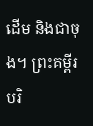ដើម និងជាចុង។ ព្រះគម្ពីរបរិ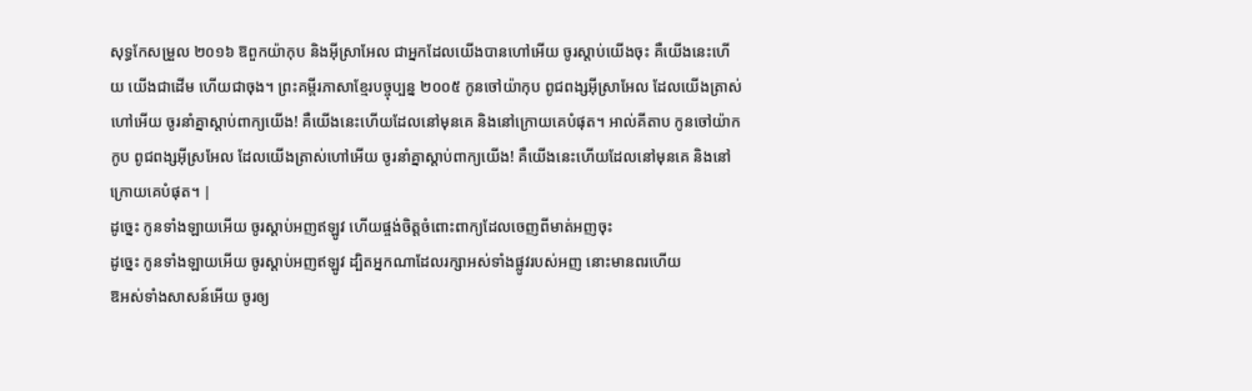សុទ្ធកែសម្រួល ២០១៦ ឱពួកយ៉ាកុប និងអ៊ីស្រាអែល ជាអ្នកដែលយើងបានហៅអើយ ចូរស្តាប់យើងចុះ គឺយើងនេះហើយ យើងជាដើម ហើយជាចុង។ ព្រះគម្ពីរភាសាខ្មែរបច្ចុប្បន្ន ២០០៥ កូនចៅយ៉ាកុប ពូជពង្សអ៊ីស្រាអែល ដែលយើងត្រាស់ហៅអើយ ចូរនាំគ្នាស្ដាប់ពាក្យយើង! គឺយើងនេះហើយដែលនៅមុនគេ និងនៅក្រោយគេបំផុត។ អាល់គីតាប កូនចៅយ៉ាកកូប ពូជពង្សអ៊ីស្រអែល ដែលយើងត្រាស់ហៅអើយ ចូរនាំគ្នាស្ដាប់ពាក្យយើង! គឺយើងនេះហើយដែលនៅមុនគេ និងនៅក្រោយគេបំផុត។ |
ដូច្នេះ កូនទាំងឡាយអើយ ចូរស្តាប់អញឥឡូវ ហើយផ្ចង់ចិត្តចំពោះពាក្យដែលចេញពីមាត់អញចុះ
ដូច្នេះ កូនទាំងឡាយអើយ ចូរស្តាប់អញឥឡូវ ដ្បិតអ្នកណាដែលរក្សាអស់ទាំងផ្លូវរបស់អញ នោះមានពរហើយ
ឱអស់ទាំងសាសន៍អើយ ចូរឲ្យ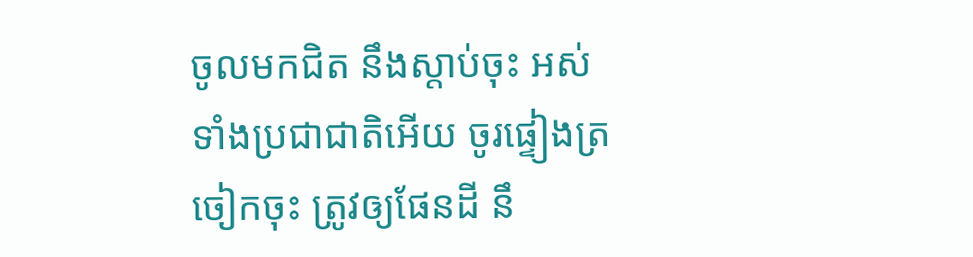ចូលមកជិត នឹងស្តាប់ចុះ អស់ទាំងប្រជាជាតិអើយ ចូរផ្ទៀងត្រចៀកចុះ ត្រូវឲ្យផែនដី នឹ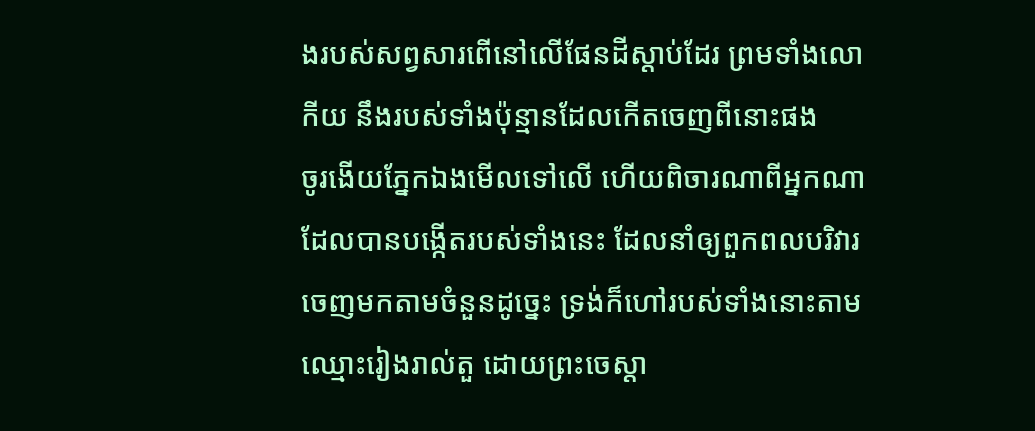ងរបស់សព្វសារពើនៅលើផែនដីស្តាប់ដែរ ព្រមទាំងលោកីយ នឹងរបស់ទាំងប៉ុន្មានដែលកើតចេញពីនោះផង
ចូរងើយភ្នែកឯងមើលទៅលើ ហើយពិចារណាពីអ្នកណាដែលបានបង្កើតរបស់ទាំងនេះ ដែលនាំឲ្យពួកពលបរិវារចេញមកតាមចំនួនដូច្នេះ ទ្រង់ក៏ហៅរបស់ទាំងនោះតាមឈ្មោះរៀងរាល់តួ ដោយព្រះចេស្តា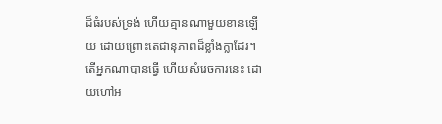ដ៏ធំរបស់ទ្រង់ ហើយគ្មានណាមួយខានឡើយ ដោយព្រោះតេជានុភាពដ៏ខ្លាំងក្លាដែរ។
តើអ្នកណាបានធ្វើ ហើយសំរេចការនេះ ដោយហៅអ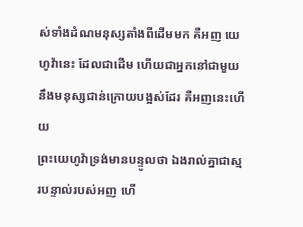ស់ទាំងដំណមនុស្សតាំងពីដើមមក គឺអញ យេហូវ៉ានេះ ដែលជាដើម ហើយជាអ្នកនៅជាមួយនឹងមនុស្សជាន់ក្រោយបង្អស់ដែរ គឺអញនេះហើយ
ព្រះយេហូវ៉ាទ្រង់មានបន្ទូលថា ឯងរាល់គ្នាជាស្មរបន្ទាល់របស់អញ ហើ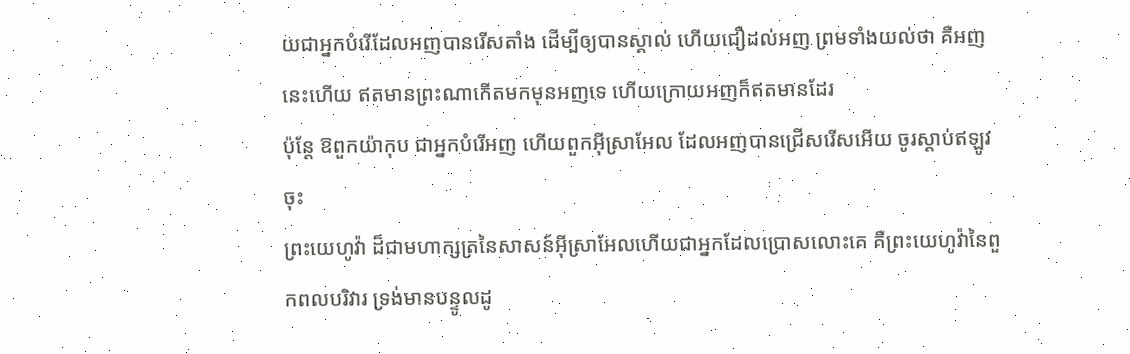យជាអ្នកបំរើដែលអញបានរើសតាំង ដើម្បីឲ្យបានស្គាល់ ហើយជឿដល់អញ ព្រមទាំងយល់ថា គឺអញនេះហើយ ឥតមានព្រះណាកើតមកមុនអញទេ ហើយក្រោយអញក៏ឥតមានដែរ
ប៉ុន្តែ ឱពួកយ៉ាកុប ជាអ្នកបំរើអញ ហើយពួកអ៊ីស្រាអែល ដែលអញបានជ្រើសរើសអើយ ចូរស្តាប់ឥឡូវចុះ
ព្រះយេហូវ៉ា ដ៏ជាមហាក្សត្រនៃសាសន៍អ៊ីស្រាអែលហើយជាអ្នកដែលប្រោសលោះគេ គឺព្រះយេហូវ៉ានៃពួកពលបរិវារ ទ្រង់មានបន្ទូលដូ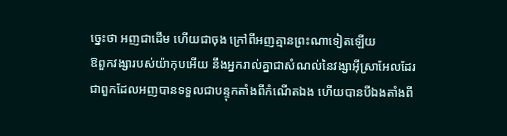ច្នេះថា អញជាដើម ហើយជាចុង ក្រៅពីអញគ្មានព្រះណាទៀតឡើយ
ឱពួកវង្សារបស់យ៉ាកុបអើយ នឹងអ្នករាល់គ្នាជាសំណល់នៃវង្សាអ៊ីស្រាអែលដែរ ជាពួកដែលអញបានទទួលជាបន្ទុកតាំងពីកំណើតឯង ហើយបានបីឯងតាំងពី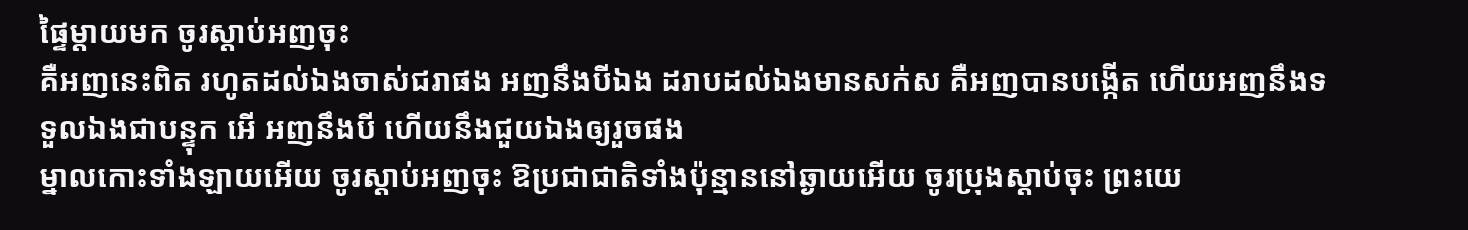ផ្ទៃម្តាយមក ចូរស្តាប់អញចុះ
គឺអញនេះពិត រហូតដល់ឯងចាស់ជរាផង អញនឹងបីឯង ដរាបដល់ឯងមានសក់ស គឺអញបានបង្កើត ហើយអញនឹងទទួលឯងជាបន្ទុក អើ អញនឹងបី ហើយនឹងជួយឯងឲ្យរួចផង
ម្នាលកោះទាំងឡាយអើយ ចូរស្តាប់អញចុះ ឱប្រជាជាតិទាំងប៉ុន្មាននៅឆ្ងាយអើយ ចូរប្រុងស្តាប់ចុះ ព្រះយេ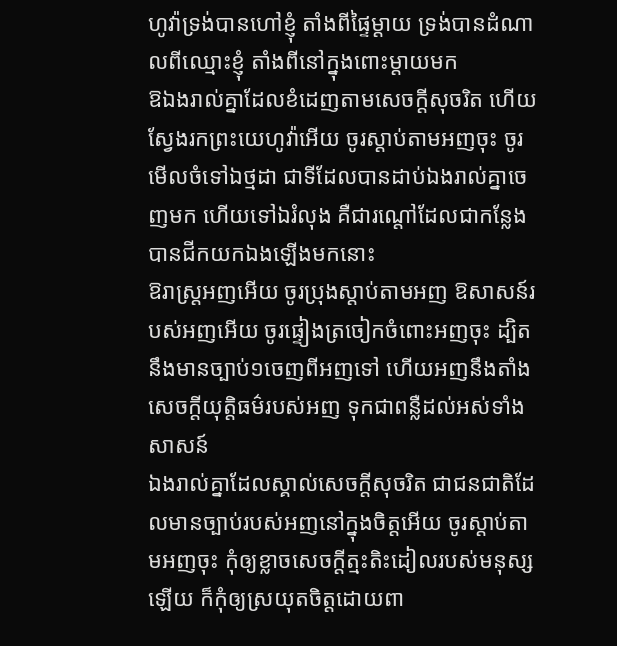ហូវ៉ាទ្រង់បានហៅខ្ញុំ តាំងពីផ្ទៃម្តាយ ទ្រង់បានដំណាលពីឈ្មោះខ្ញុំ តាំងពីនៅក្នុងពោះម្តាយមក
ឱឯងរាល់គ្នាដែលខំដេញតាមសេចក្ដីសុចរិត ហើយស្វែងរកព្រះយេហូវ៉ាអើយ ចូរស្តាប់តាមអញចុះ ចូរមើលចំទៅឯថ្មដា ជាទីដែលបានដាប់ឯងរាល់គ្នាចេញមក ហើយទៅឯរំលុង គឺជារណ្តៅដែលជាកន្លែងបានជីកយកឯងឡើងមកនោះ
ឱរាស្ត្រអញអើយ ចូរប្រុងស្តាប់តាមអញ ឱសាសន៍របស់អញអើយ ចូរផ្ទៀងត្រចៀកចំពោះអញចុះ ដ្បិតនឹងមានច្បាប់១ចេញពីអញទៅ ហើយអញនឹងតាំងសេចក្ដីយុត្តិធម៌របស់អញ ទុកជាពន្លឺដល់អស់ទាំងសាសន៍
ឯងរាល់គ្នាដែលស្គាល់សេចក្ដីសុចរិត ជាជនជាតិដែលមានច្បាប់របស់អញនៅក្នុងចិត្តអើយ ចូរស្តាប់តាមអញចុះ កុំឲ្យខ្លាចសេចក្ដីត្មះតិះដៀលរបស់មនុស្សឡើយ ក៏កុំឲ្យស្រយុតចិត្តដោយពា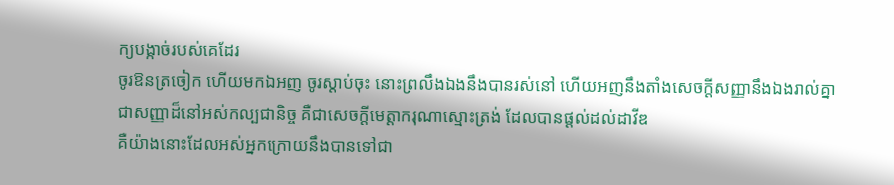ក្យបង្កាច់របស់គេដែរ
ចូរឱនត្រចៀក ហើយមកឯអញ ចូរស្តាប់ចុះ នោះព្រលឹងឯងនឹងបានរស់នៅ ហើយអញនឹងតាំងសេចក្ដីសញ្ញានឹងឯងរាល់គ្នា ជាសញ្ញាដ៏នៅអស់កល្បជានិច្ច គឺជាសេចក្ដីមេត្តាករុណាស្មោះត្រង់ ដែលបានផ្តល់ដល់ដាវីឌ
គឺយ៉ាងនោះដែលអស់អ្នកក្រោយនឹងបានទៅជា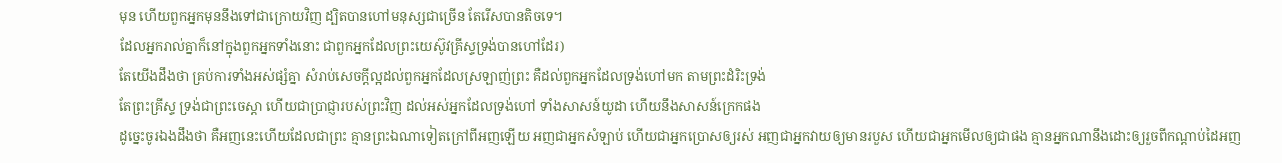មុន ហើយពួកអ្នកមុននឹងទៅជាក្រោយវិញ ដ្បិតបានហៅមនុស្សជាច្រើន តែរើសបានតិចទេ។
ដែលអ្នករាល់គ្នាក៏នៅក្នុងពួកអ្នកទាំងនោះ ជាពួកអ្នកដែលព្រះយេស៊ូវគ្រីស្ទទ្រង់បានហៅដែរ)
តែយើងដឹងថា គ្រប់ការទាំងអស់ផ្សំគ្នា សំរាប់សេចក្ដីល្អដល់ពួកអ្នកដែលស្រឡាញ់ព្រះ គឺដល់ពួកអ្នកដែលទ្រង់ហៅមក តាមព្រះដំរិះទ្រង់
តែព្រះគ្រីស្ទ ទ្រង់ជាព្រះចេស្តា ហើយជាប្រាជ្ញារបស់ព្រះវិញ ដល់អស់អ្នកដែលទ្រង់ហៅ ទាំងសាសន៍យូដា ហើយនឹងសាសន៍ក្រេកផង
ដូច្នេះចូរឯងដឹងថា គឺអញនេះហើយដែលជាព្រះ គ្មានព្រះឯណាទៀតក្រៅពីអញឡើយ អញជាអ្នកសំឡាប់ ហើយជាអ្នកប្រោសឲ្យរស់ អញជាអ្នកវាយឲ្យមានរបួស ហើយជាអ្នកមើលឲ្យជាផង គ្មានអ្នកណានឹងដោះឲ្យរួចពីកណ្តាប់ដៃអញ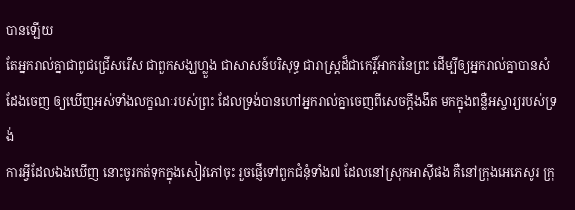បានឡើយ
តែអ្នករាល់គ្នាជាពូជជ្រើសរើស ជាពួកសង្ឃហ្លួង ជាសាសន៍បរិសុទ្ធ ជារាស្ត្រដ៏ជាកេរ្តិ៍អាករនៃព្រះ ដើម្បីឲ្យអ្នករាល់គ្នាបានសំដែងចេញ ឲ្យឃើញអស់ទាំងលក្ខណៈរបស់ព្រះ ដែលទ្រង់បានហៅអ្នករាល់គ្នាចេញពីសេចក្ដីងងឹត មកក្នុងពន្លឺអស្ចារ្យរបស់ទ្រង់
ការអ្វីដែលឯងឃើញ នោះចូរកត់ទុកក្នុងសៀវភៅចុះ រួចផ្ញើទៅពួកជំនុំទាំង៧ ដែលនៅស្រុកអាស៊ីផង គឺនៅក្រុងអេភេសូរ ក្រុ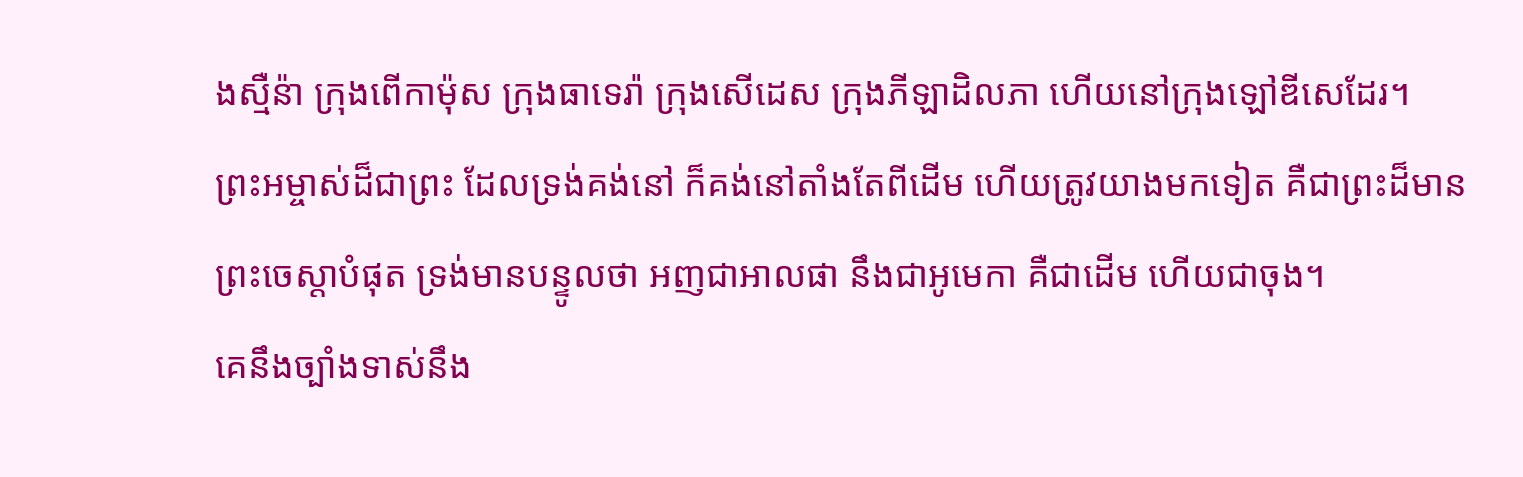ងស្មឺន៉ា ក្រុងពើកាម៉ុស ក្រុងធាទេរ៉ា ក្រុងសើដេស ក្រុងភីឡាដិលភា ហើយនៅក្រុងឡៅឌីសេដែរ។
ព្រះអម្ចាស់ដ៏ជាព្រះ ដែលទ្រង់គង់នៅ ក៏គង់នៅតាំងតែពីដើម ហើយត្រូវយាងមកទៀត គឺជាព្រះដ៏មានព្រះចេស្តាបំផុត ទ្រង់មានបន្ទូលថា អញជាអាលផា នឹងជាអូមេកា គឺជាដើម ហើយជាចុង។
គេនឹងច្បាំងទាស់នឹង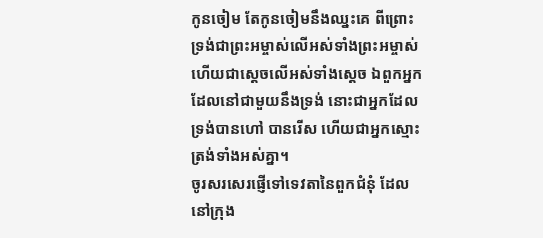កូនចៀម តែកូនចៀមនឹងឈ្នះគេ ពីព្រោះទ្រង់ជាព្រះអម្ចាស់លើអស់ទាំងព្រះអម្ចាស់ ហើយជាស្តេចលើអស់ទាំងស្តេច ឯពួកអ្នកដែលនៅជាមួយនឹងទ្រង់ នោះជាអ្នកដែលទ្រង់បានហៅ បានរើស ហើយជាអ្នកស្មោះត្រង់ទាំងអស់គ្នា។
ចូរសរសេរផ្ញើទៅទេវតានៃពួកជំនុំ ដែលនៅក្រុង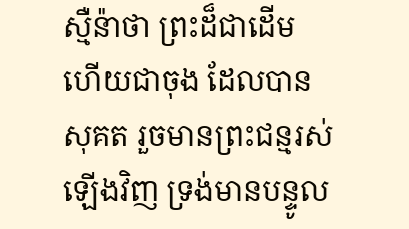ស្មឺន៉ាថា ព្រះដ៏ជាដើម ហើយជាចុង ដែលបានសុគត រួចមានព្រះជន្មរស់ឡើងវិញ ទ្រង់មានបន្ទូល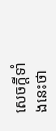សេចក្ដីទាំងនេះថា